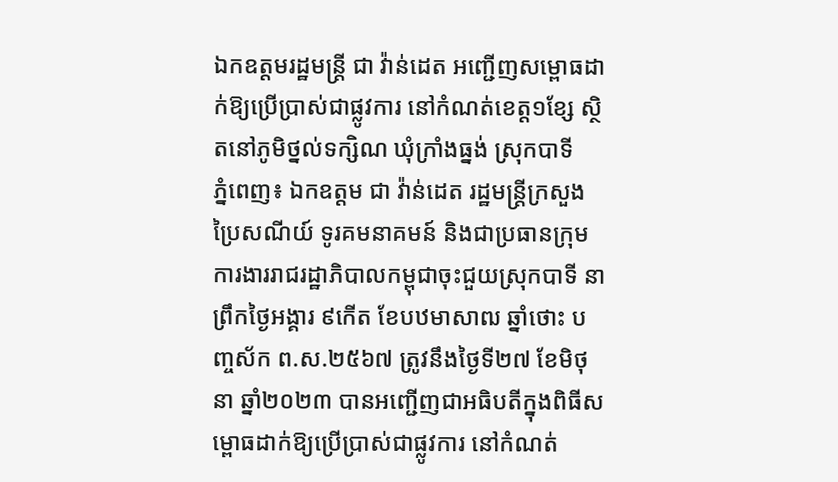ឯកឧត្តមរដ្ឋមន្ត្រី ជា វ៉ាន់ដេត អញ្ជើញសម្ពោធដាក់ឱ្យប្រើប្រាស់ជាផ្លូវការ នៅកំណត់ខេត្ត១ខ្សែ ស្ថិតនៅភូមិថ្នល់ទក្សិណ ឃុំក្រាំងធ្នង់ ស្រុកបាទី
ភ្នំពេញ៖ ឯកឧត្តម ជា វ៉ាន់ដេត រដ្ឋមន្ត្រីក្រសួងប្រៃសណីយ៍ ទូរគមនាគមន៍ និងជាប្រធានក្រុមការងាររាជរដ្ឋាភិបាលកម្ពុជាចុះជួយស្រុកបាទី នាព្រឹកថ្ងៃអង្គារ ៩កើត ខែបឋមាសាឍ ឆ្នាំថោះ បញ្ចស័ក ព.ស.២៥៦៧ ត្រូវនឹងថ្ងៃទី២៧ ខែមិថុនា ឆ្នាំ២០២៣ បានអញ្ជើញជាអធិបតីក្នុងពិធីសម្ពោធដាក់ឱ្យប្រើប្រាស់ជាផ្លូវការ នៅកំណត់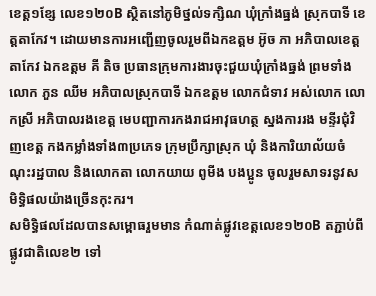ខេត្ត១ខ្សែ លេខ១២០B ស្ថិតនៅភូមិថ្នល់ទក្សិណ ឃុំក្រាំងធ្នង់ ស្រុកបាទី ខេត្តតាកែវ។ ដោយមានការអញ្ជើញចូលរួមពីឯកឧត្តម អ៊ូច ភា អភិបាលខេត្តតាកែវ ឯកឧត្តម គី តិច ប្រធានក្រុមការងារចុះជួយឃុំក្រាំងធ្នង់ ព្រមទាំងលោក ភួន ឈីម អភិបាលស្រុកបាទី ឯកឧត្តម លោកជំទាវ អស់លោក លោកស្រី អភិបាលរងខេត្ត មេបញ្ជាការកងរាជអាវុធហត្ថ ស្នងការរង មន្ទីរជុំវិញខេត្ត កងកម្លាំងទាំង៣ប្រភេទ ក្រុមប្រឹក្សាស្រុក ឃុំ និងការិយាល័យចំណុះរដ្ឋបាល និងលោកតា លោកយាយ ពូមីង បងប្អូន ចូលរួមសាទរនូវសមិទ្ធិផលយ៉ាងច្រើនកុះករ។
សមិទ្ធិផលដែលបានសម្ពោធរួមមាន កំណាត់ផ្លូវខេត្តលេខ១២០B តភ្ជាប់ពីផ្លូវជាតិលេខ២ ទៅ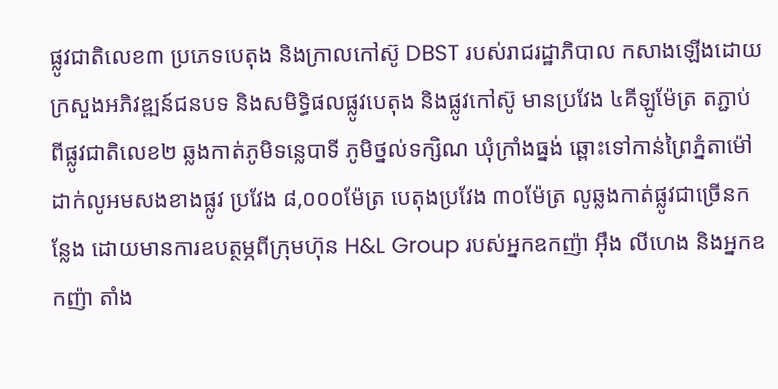ផ្លូវជាតិលេខ៣ ប្រភេទបេតុង និងក្រាលកៅស៊ូ DBST របស់រាជរដ្ឋាភិបាល កសាងឡើងដោយក្រសួងអភិវឌ្ឍន៍ជនបទ និងសមិទ្ធិផលផ្លូវបេតុង និងផ្លូវកៅស៊ូ មានប្រវែង ៤គីឡូម៉ែត្រ តភ្ជាប់ពីផ្លូវជាតិលេខ២ ឆ្លងកាត់ភូមិទន្លេបាទី ភូមិថ្នល់ទក្សិណ ឃុំក្រាំងធ្នង់ ឆ្ពោះទៅកាន់ព្រៃភ្នំតាម៉ៅ ដាក់លូអមសងខាងផ្លូវ ប្រវែង ៨,០០០ម៉ែត្រ បេតុងប្រវែង ៣០ម៉ែត្រ លូឆ្លងកាត់ផ្លូវជាច្រើនកន្លែង ដោយមានការឧបត្ថម្ភពីក្រុមហ៊ុន H&L Group របស់អ្នកឧកញ៉ា អ៊ឹង លីហេង និងអ្នកឧកញ៉ា តាំង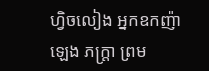ហ្វិចលៀង អ្នកឧកញ៉ា ឡេង ភក្ត្រា ព្រម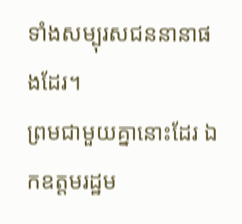ទាំងសម្បុរសជននានាផងដែរ។
ព្រមជាមួយគ្នានោះដែរ ឯកឧត្តមរដ្ឋម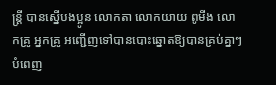ន្ត្រី បានស្នើបងប្អូន លោកតា លោកយាយ ពូមីង លោកគ្រូ អ្នកគ្រូ អញ្ជើញទៅបានបោះឆ្នោតឱ្យបានគ្រប់គ្នាៗ បំពេញ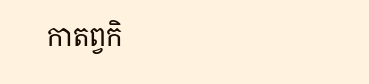កាតព្វកិ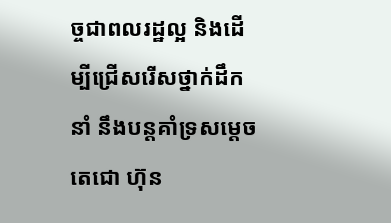ច្ចជាពលរដ្ឋល្អ និងដើម្បីជ្រើសរើសថ្នាក់ដឹកនាំ នឹងបន្តគាំទ្រសម្តេចតេជោ ហ៊ុន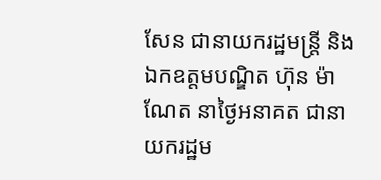សែន ជានាយករដ្ឋមន្ត្រី និងឯកឧត្តមបណ្ឌិត ហ៊ុន ម៉ាណែត នាថ្ងៃអនាគត ជានាយករដ្ឋម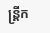ន្ត្រីក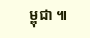ម្ពុជា ៕